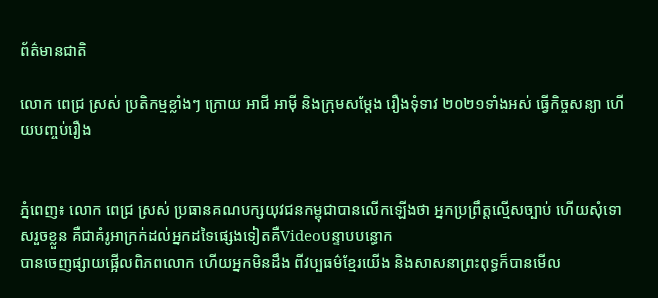ព័ត៌មានជាតិ

លោក ពេជ្រ ស្រស់ ប្រតិកម្មខ្លាំងៗ ក្រោយ អាជី អាម៉ី និងក្រុមសម្ដែង រឿងទុំទាវ ២០២១ទាំងអស់ ធ្វើកិច្ចសន្យា ហើយបញ្ចប់រឿង


ភ្នំពេញ៖ លោក ពេជ្រ ស្រស់ ប្រធានគណបក្សយុវជនកម្ពុជាបានលើកឡើងថា អ្នកប្រព្រឹត្តល្មើសច្បាប់ ហើយសុំទោសរួចខ្លួន គឺជាគំរូអាក្រក់ដល់អ្នកដទៃផ្សេងទៀតគឺVideoបន្ទាបបន្ធោក
បានចេញផ្សាយផ្អើលពិភពលោក ហើយអ្នកមិនដឹង ពីវប្បធម៌ខ្មែរយើង និងសាសនាព្រះពុទ្ធក៏បានមើល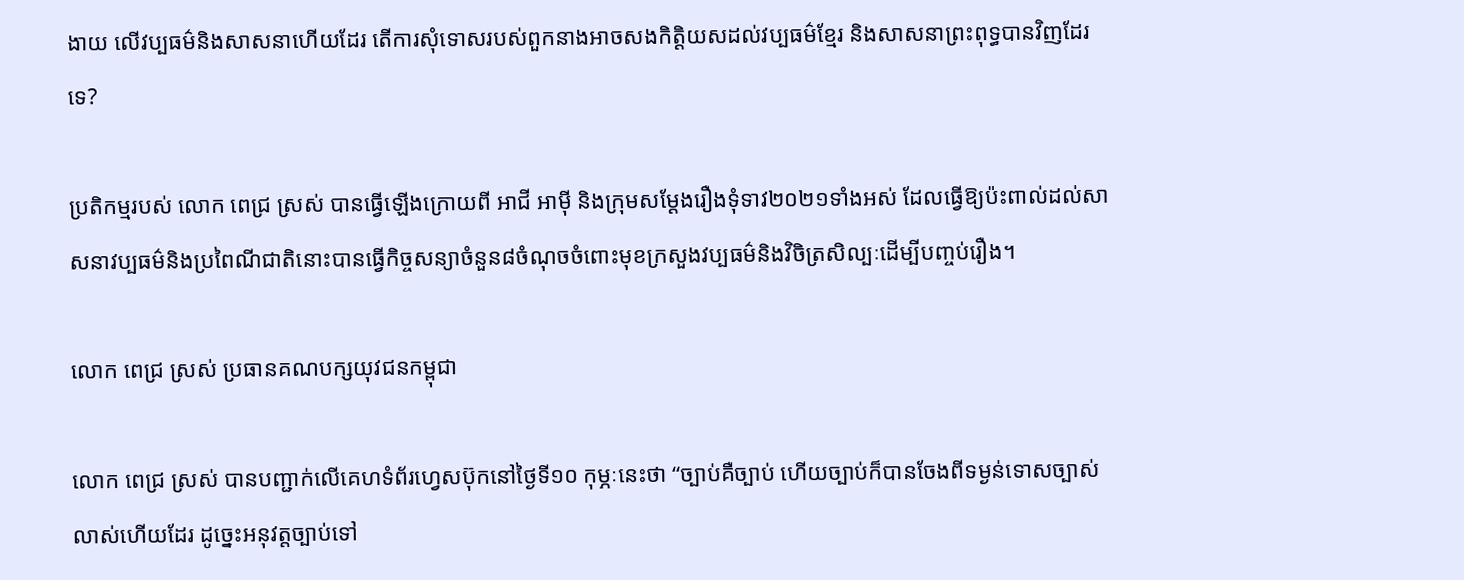ងាយ លើវប្បធម៌និងសាសនាហើយដែរ តើការសុំទោសរបស់ពួកនាងអាចសងកិត្តិយសដល់វប្បធម៌ខ្មែរ និងសាសនាព្រះពុទ្ធបានវិញដែរទេ?

ប្រតិកម្មរបស់ លោក ពេជ្រ ស្រស់ បានធ្វើឡើងក្រោយពី អាជី អាម៉ី និងក្រុមសម្ដែងរឿងទុំទាវ២០២១ទាំងអស់ ដែលធ្វើឱ្យប៉ះពាល់ដល់សាសនាវប្បធម៌និងប្រពៃណីជាតិនោះបានធ្វើកិច្ចសន្យាចំនួន៨ចំណុចចំពោះមុខក្រសួងវប្បធម៌និងវិចិត្រសិល្បៈដើម្បីបញ្ចប់រឿង។

លោក ពេជ្រ ស្រស់ ប្រធានគណបក្សយុវជនកម្ពុជា

លោក ពេជ្រ ស្រស់ បានបញ្ជាក់លើគេហទំព័រហ្វេសប៊ុកនៅថ្ងៃទី១០ កុម្ភៈនេះថា “ច្បាប់គឺច្បាប់ ហើយច្បាប់ក៏បានចែងពីទម្ងន់ទោសច្បាស់លាស់ហើយដែរ ដូច្នេះអនុវត្តច្បាប់ទៅ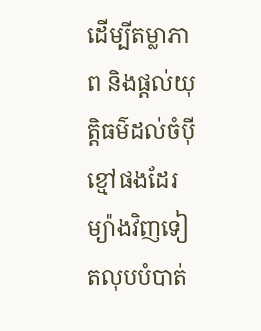ដើម្បីតម្លាភាព និងផ្តល់យុត្តិធម៌ដល់ចំប៉ីខ្មៅផងដែរ ម្យ៉ាងវិញទៀតលុបបំបាត់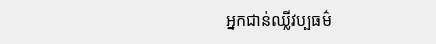អ្នកជាន់ឈ្លីវប្បធម៌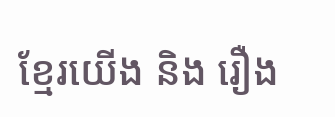ខ្មែរយើង និង រឿង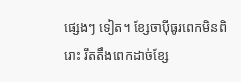ផ្សេងៗ ទៀត។ ខ្សែចាប៉ីធូរពេកមិនពិរោះ រឹតតឹងពេកដាច់ខ្សែ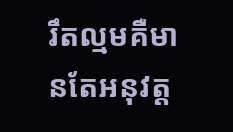រឹតល្មមគឺមានតែអនុវត្ត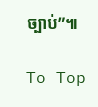ច្បាប់”៕

To Top